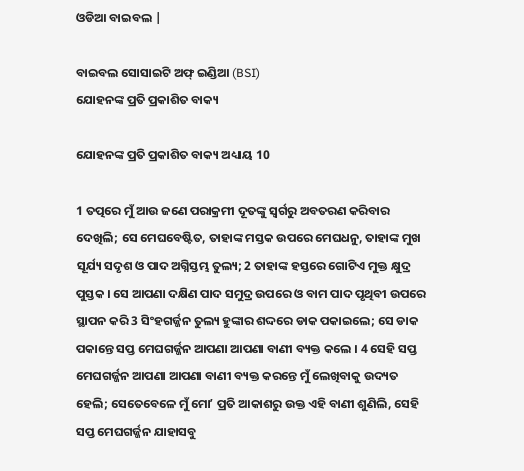ଓଡିଆ ବାଇବଲ |

ବାଇବଲ ସୋସାଇଟି ଅଫ୍ ଇଣ୍ଡିଆ (BSI)
ଯୋହନଙ୍କ ପ୍ରତି ପ୍ରକାଶିତ ବାକ୍ୟ

ଯୋହନଙ୍କ ପ୍ରତି ପ୍ରକାଶିତ ବାକ୍ୟ ଅଧ୍ୟାୟ 10

1 ତତ୍ପରେ ମୁଁ ଆଉ ଜଣେ ପରାକ୍ରମୀ ଦୂତଙ୍କୁ ସ୍ଵର୍ଗରୁ ଅବତରଣ କରିବାର ଦେଖିଲି; ସେ ମେଘବେଷ୍ଟିତ, ତାହାଙ୍କ ମସ୍ତକ ଉପରେ ମେଘଧନୁ, ତାହାଙ୍କ ମୁଖ ସୂର୍ଯ୍ୟ ସଦୃଶ ଓ ପାଦ ଅଗ୍ନିସ୍ତମ୍ଭ ତୁଲ୍ୟ; 2 ତାହାଙ୍କ ହସ୍ତରେ ଗୋଟିଏ ମୁକ୍ତ କ୍ଷୁଦ୍ର ପୁସ୍ତକ । ସେ ଆପଣା ଦକ୍ଷିଣ ପାଦ ସମୁଦ୍ର ଉପରେ ଓ ବାମ ପାଦ ପୃଥିବୀ ଉପରେ ସ୍ଥାପନ କରି 3 ସିଂହଗର୍ଜ୍ଜନ ତୁଲ୍ୟ ହୁଙ୍କାର ଶଦ୍ଦରେ ଡାକ ପକାଇଲେ; ସେ ଡାକ ପକାନ୍ତେ ସପ୍ତ ମେଘଗର୍ଜ୍ଜନ ଆପଣା ଆପଣା ବାଣୀ ବ୍ୟକ୍ତ କଲେ । 4 ସେହି ସପ୍ତ ମେଘଗର୍ଜ୍ଜନ ଆପଣା ଆପଣା ବାଣୀ ବ୍ୟକ୍ତ କରନ୍ତେ ମୁଁ ଲେଖିବାକୁ ଉଦ୍ୟତ ହେଲି; ସେତେବେଳେ ମୁଁ ମୋʼ ପ୍ରତି ଆକାଶରୁ ଉକ୍ତ ଏହି ବାଣୀ ଶୁଣିଲି, ସେହି ସପ୍ତ ମେଘଗର୍ଜ୍ଜନ ଯାହାସବୁ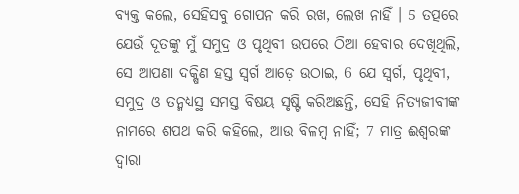ବ୍ୟକ୍ତ କଲେ, ସେହିସବୁ ଗୋପନ କରି ରଖ, ଲେଖ ନାହିଁ । 5 ତତ୍ପରେ ଯେଉଁ ଦୂତଙ୍କୁ ମୁଁ ସମୁଦ୍ର ଓ ପୃଥିବୀ ଉପରେ ଠିଆ ହେବାର ଦେଖିଥିଲି, ସେ ଆପଣା ଦକ୍ଷିଣ ହସ୍ତ ସ୍ଵର୍ଗ ଆଡ଼େ ଉଠାଇ, 6 ଯେ ସ୍ଵର୍ଗ, ପୃଥିବୀ, ସମୁଦ୍ର ଓ ତନ୍ମଧ୍ୟସ୍ଥ ସମସ୍ତ ବିଷୟ ସୃଷ୍ଟି କରିଅଛନ୍ତି, ସେହି ନିତ୍ୟଜୀବୀଙ୍କ ନାମରେ ଶପଥ କରି କହିଲେ, ଆଉ ବିଳମ୍ଵ ନାହିଁ; 7 ମାତ୍ର ଈଶ୍ଵରଙ୍କ ଦ୍ଵାରା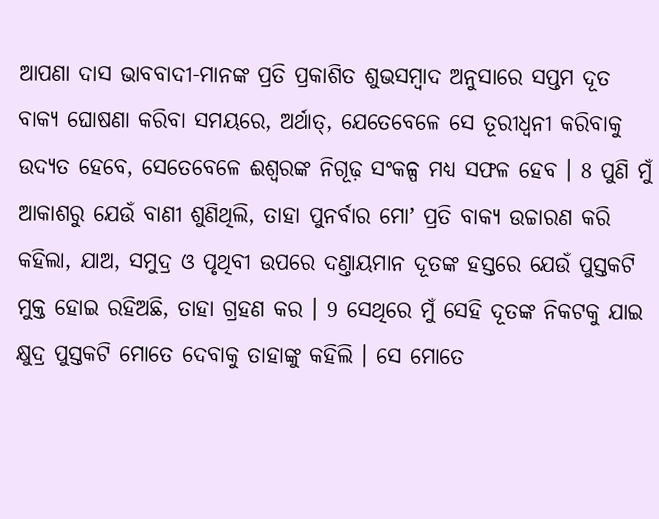ଆପଣା ଦାସ ଭାବବାଦୀ-ମାନଙ୍କ ପ୍ରତି ପ୍ରକାଶିତ ଶୁଭସମ୍ଵାଦ ଅନୁସାରେ ସପ୍ତମ ଦୂତ ବାକ୍ୟ ଘୋଷଣା କରିବା ସମୟରେ, ଅର୍ଥାତ୍, ଯେତେବେଳେ ସେ ତୂରୀଧ୍ଵନୀ କରିବାକୁ ଉଦ୍ୟତ ହେବେ, ସେତେବେଳେ ଈଶ୍ଵରଙ୍କ ନିଗୂଢ଼ ସଂକଳ୍ପ ମଧ୍ୟ ସଫଳ ହେବ । 8 ପୁଣି ମୁଁ ଆକାଶରୁ ଯେଉଁ ବାଣୀ ଶୁଣିଥିଲି, ତାହା ପୁନର୍ବାର ମୋʼ ପ୍ରତି ବାକ୍ୟ ଉଚ୍ଚାରଣ କରି କହିଲା, ଯାଅ, ସମୁଦ୍ର ଓ ପୃଥିବୀ ଉପରେ ଦଣ୍ତାୟମାନ ଦୂତଙ୍କ ହସ୍ତରେ ଯେଉଁ ପୁସ୍ତକଟି ମୁକ୍ତ ହୋଇ ରହିଅଛି, ତାହା ଗ୍ରହଣ କର । 9 ସେଥିରେ ମୁଁ ସେହି ଦୂତଙ୍କ ନିକଟକୁ ଯାଇ କ୍ଷୁଦ୍ର ପୁସ୍ତକଟି ମୋତେ ଦେବାକୁ ତାହାଙ୍କୁ କହିଲି । ସେ ମୋତେ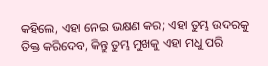କହିଲେ, ଏହା ନେଇ ଭକ୍ଷଣ କର; ଏହା ତୁମ୍ଭ ଉଦରକୁ ତିକ୍ତ କରିଦେବ, କିନ୍ତୁ ତୁମ୍ଭ ମୁଖକୁ ଏହା ମଧୁ ପରି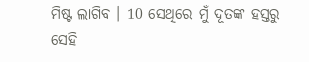ମିଷ୍ଟ ଲାଗିବ । 10 ସେଥିରେ ମୁଁ ଦୂତଙ୍କ ହସ୍ତରୁ ସେହି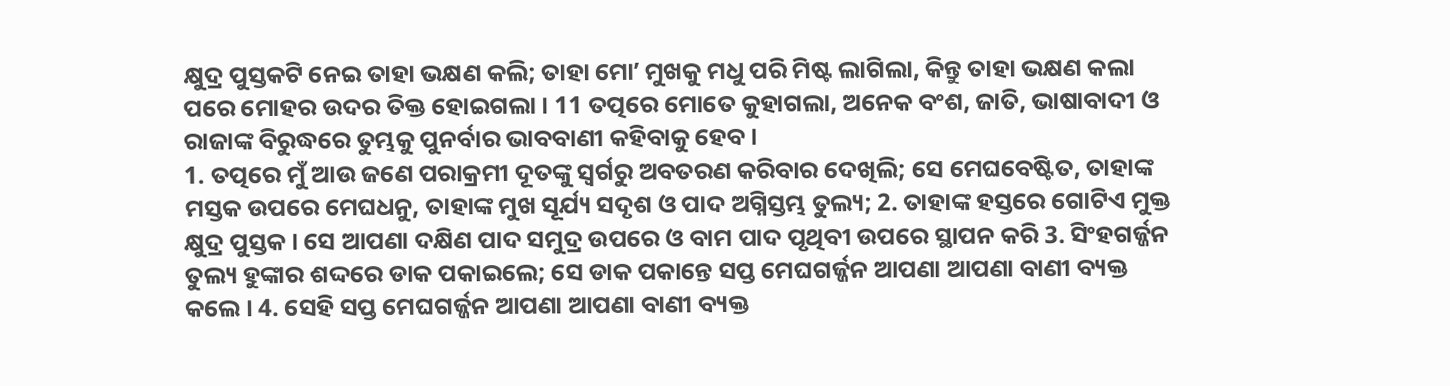କ୍ଷୁଦ୍ର ପୁସ୍ତକଟି ନେଇ ତାହା ଭକ୍ଷଣ କଲି; ତାହା ମୋʼ ମୁଖକୁ ମଧୁ ପରି ମିଷ୍ଟ ଲାଗିଲା, କିନ୍ତୁ ତାହା ଭକ୍ଷଣ କଲା ପରେ ମୋହର ଉଦର ତିକ୍ତ ହୋଇଗଲା । 11 ତତ୍ପରେ ମୋତେ କୁହାଗଲା, ଅନେକ ବଂଶ, ଜାତି, ଭାଷାବାଦୀ ଓ ରାଜାଙ୍କ ବିରୁଦ୍ଧରେ ତୁମ୍ଭକୁ ପୁନର୍ବାର ଭାବବାଣୀ କହିବାକୁ ହେବ ।
1. ତତ୍ପରେ ମୁଁ ଆଉ ଜଣେ ପରାକ୍ରମୀ ଦୂତଙ୍କୁ ସ୍ଵର୍ଗରୁ ଅବତରଣ କରିବାର ଦେଖିଲି; ସେ ମେଘବେଷ୍ଟିତ, ତାହାଙ୍କ ମସ୍ତକ ଉପରେ ମେଘଧନୁ, ତାହାଙ୍କ ମୁଖ ସୂର୍ଯ୍ୟ ସଦୃଶ ଓ ପାଦ ଅଗ୍ନିସ୍ତମ୍ଭ ତୁଲ୍ୟ; 2. ତାହାଙ୍କ ହସ୍ତରେ ଗୋଟିଏ ମୁକ୍ତ କ୍ଷୁଦ୍ର ପୁସ୍ତକ । ସେ ଆପଣା ଦକ୍ଷିଣ ପାଦ ସମୁଦ୍ର ଉପରେ ଓ ବାମ ପାଦ ପୃଥିବୀ ଉପରେ ସ୍ଥାପନ କରି 3. ସିଂହଗର୍ଜ୍ଜନ ତୁଲ୍ୟ ହୁଙ୍କାର ଶଦ୍ଦରେ ଡାକ ପକାଇଲେ; ସେ ଡାକ ପକାନ୍ତେ ସପ୍ତ ମେଘଗର୍ଜ୍ଜନ ଆପଣା ଆପଣା ବାଣୀ ବ୍ୟକ୍ତ କଲେ । 4. ସେହି ସପ୍ତ ମେଘଗର୍ଜ୍ଜନ ଆପଣା ଆପଣା ବାଣୀ ବ୍ୟକ୍ତ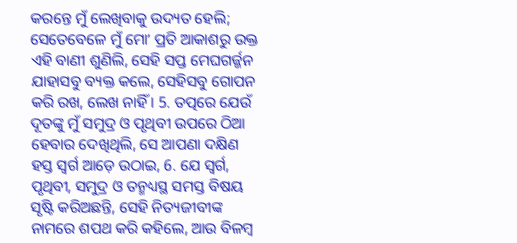କରନ୍ତେ ମୁଁ ଲେଖିବାକୁ ଉଦ୍ୟତ ହେଲି; ସେତେବେଳେ ମୁଁ ମୋʼ ପ୍ରତି ଆକାଶରୁ ଉକ୍ତ ଏହି ବାଣୀ ଶୁଣିଲି, ସେହି ସପ୍ତ ମେଘଗର୍ଜ୍ଜନ ଯାହାସବୁ ବ୍ୟକ୍ତ କଲେ, ସେହିସବୁ ଗୋପନ କରି ରଖ, ଲେଖ ନାହିଁ । 5. ତତ୍ପରେ ଯେଉଁ ଦୂତଙ୍କୁ ମୁଁ ସମୁଦ୍ର ଓ ପୃଥିବୀ ଉପରେ ଠିଆ ହେବାର ଦେଖିଥିଲି, ସେ ଆପଣା ଦକ୍ଷିଣ ହସ୍ତ ସ୍ଵର୍ଗ ଆଡ଼େ ଉଠାଇ, 6. ଯେ ସ୍ଵର୍ଗ, ପୃଥିବୀ, ସମୁଦ୍ର ଓ ତନ୍ମଧ୍ୟସ୍ଥ ସମସ୍ତ ବିଷୟ ସୃଷ୍ଟି କରିଅଛନ୍ତି, ସେହି ନିତ୍ୟଜୀବୀଙ୍କ ନାମରେ ଶପଥ କରି କହିଲେ, ଆଉ ବିଳମ୍ଵ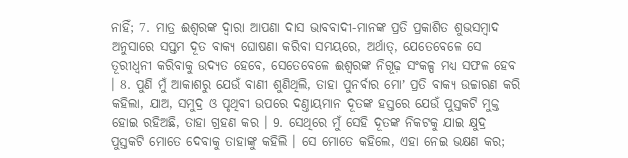ନାହିଁ; 7. ମାତ୍ର ଈଶ୍ଵରଙ୍କ ଦ୍ଵାରା ଆପଣା ଦାସ ଭାବବାଦୀ-ମାନଙ୍କ ପ୍ରତି ପ୍ରକାଶିତ ଶୁଭସମ୍ଵାଦ ଅନୁସାରେ ସପ୍ତମ ଦୂତ ବାକ୍ୟ ଘୋଷଣା କରିବା ସମୟରେ, ଅର୍ଥାତ୍, ଯେତେବେଳେ ସେ ତୂରୀଧ୍ଵନୀ କରିବାକୁ ଉଦ୍ୟତ ହେବେ, ସେତେବେଳେ ଈଶ୍ଵରଙ୍କ ନିଗୂଢ଼ ସଂକଳ୍ପ ମଧ୍ୟ ସଫଳ ହେବ । 8. ପୁଣି ମୁଁ ଆକାଶରୁ ଯେଉଁ ବାଣୀ ଶୁଣିଥିଲି, ତାହା ପୁନର୍ବାର ମୋʼ ପ୍ରତି ବାକ୍ୟ ଉଚ୍ଚାରଣ କରି କହିଲା, ଯାଅ, ସମୁଦ୍ର ଓ ପୃଥିବୀ ଉପରେ ଦଣ୍ତାୟମାନ ଦୂତଙ୍କ ହସ୍ତରେ ଯେଉଁ ପୁସ୍ତକଟି ମୁକ୍ତ ହୋଇ ରହିଅଛି, ତାହା ଗ୍ରହଣ କର । 9. ସେଥିରେ ମୁଁ ସେହି ଦୂତଙ୍କ ନିକଟକୁ ଯାଇ କ୍ଷୁଦ୍ର ପୁସ୍ତକଟି ମୋତେ ଦେବାକୁ ତାହାଙ୍କୁ କହିଲି । ସେ ମୋତେ କହିଲେ, ଏହା ନେଇ ଭକ୍ଷଣ କର;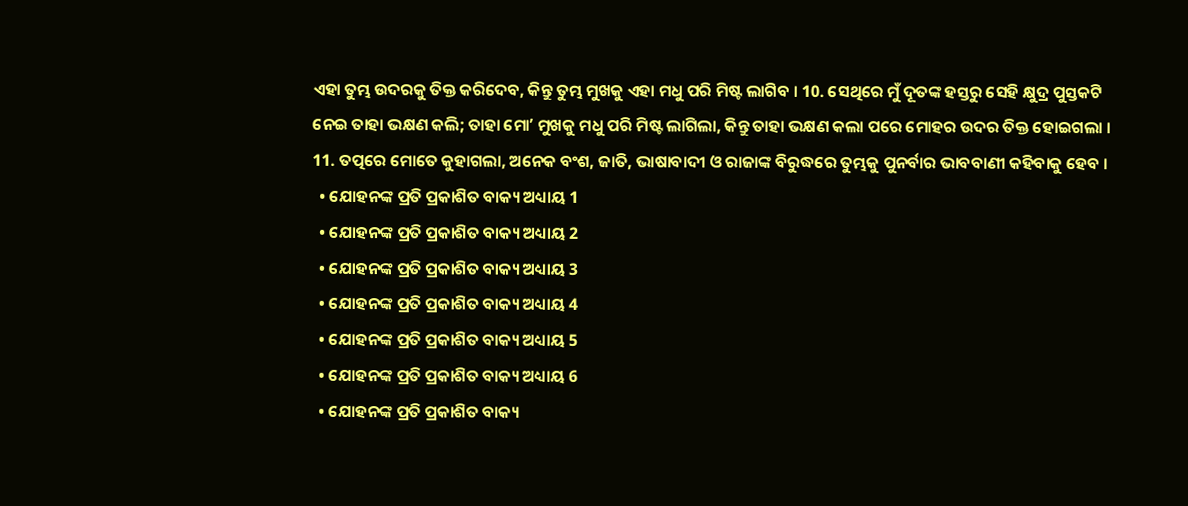ଏହା ତୁମ୍ଭ ଉଦରକୁ ତିକ୍ତ କରିଦେବ, କିନ୍ତୁ ତୁମ୍ଭ ମୁଖକୁ ଏହା ମଧୁ ପରି ମିଷ୍ଟ ଲାଗିବ । 10. ସେଥିରେ ମୁଁ ଦୂତଙ୍କ ହସ୍ତରୁ ସେହି କ୍ଷୁଦ୍ର ପୁସ୍ତକଟି ନେଇ ତାହା ଭକ୍ଷଣ କଲି; ତାହା ମୋʼ ମୁଖକୁ ମଧୁ ପରି ମିଷ୍ଟ ଲାଗିଲା, କିନ୍ତୁ ତାହା ଭକ୍ଷଣ କଲା ପରେ ମୋହର ଉଦର ତିକ୍ତ ହୋଇଗଲା । 11. ତତ୍ପରେ ମୋତେ କୁହାଗଲା, ଅନେକ ବଂଶ, ଜାତି, ଭାଷାବାଦୀ ଓ ରାଜାଙ୍କ ବିରୁଦ୍ଧରେ ତୁମ୍ଭକୁ ପୁନର୍ବାର ଭାବବାଣୀ କହିବାକୁ ହେବ ।
  • ଯୋହନଙ୍କ ପ୍ରତି ପ୍ରକାଶିତ ବାକ୍ୟ ଅଧ୍ୟାୟ 1
  • ଯୋହନଙ୍କ ପ୍ରତି ପ୍ରକାଶିତ ବାକ୍ୟ ଅଧ୍ୟାୟ 2
  • ଯୋହନଙ୍କ ପ୍ରତି ପ୍ରକାଶିତ ବାକ୍ୟ ଅଧ୍ୟାୟ 3
  • ଯୋହନଙ୍କ ପ୍ରତି ପ୍ରକାଶିତ ବାକ୍ୟ ଅଧ୍ୟାୟ 4
  • ଯୋହନଙ୍କ ପ୍ରତି ପ୍ରକାଶିତ ବାକ୍ୟ ଅଧ୍ୟାୟ 5
  • ଯୋହନଙ୍କ ପ୍ରତି ପ୍ରକାଶିତ ବାକ୍ୟ ଅଧ୍ୟାୟ 6
  • ଯୋହନଙ୍କ ପ୍ରତି ପ୍ରକାଶିତ ବାକ୍ୟ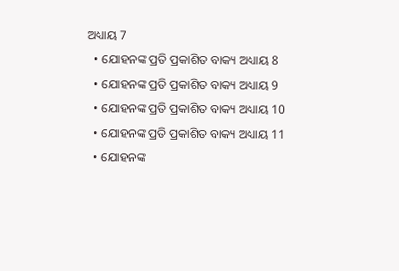ଅଧ୍ୟାୟ 7
  • ଯୋହନଙ୍କ ପ୍ରତି ପ୍ରକାଶିତ ବାକ୍ୟ ଅଧ୍ୟାୟ 8
  • ଯୋହନଙ୍କ ପ୍ରତି ପ୍ରକାଶିତ ବାକ୍ୟ ଅଧ୍ୟାୟ 9
  • ଯୋହନଙ୍କ ପ୍ରତି ପ୍ରକାଶିତ ବାକ୍ୟ ଅଧ୍ୟାୟ 10
  • ଯୋହନଙ୍କ ପ୍ରତି ପ୍ରକାଶିତ ବାକ୍ୟ ଅଧ୍ୟାୟ 11
  • ଯୋହନଙ୍କ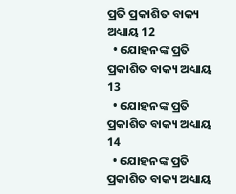ପ୍ରତି ପ୍ରକାଶିତ ବାକ୍ୟ ଅଧ୍ୟାୟ 12
  • ଯୋହନଙ୍କ ପ୍ରତି ପ୍ରକାଶିତ ବାକ୍ୟ ଅଧ୍ୟାୟ 13
  • ଯୋହନଙ୍କ ପ୍ରତି ପ୍ରକାଶିତ ବାକ୍ୟ ଅଧ୍ୟାୟ 14
  • ଯୋହନଙ୍କ ପ୍ରତି ପ୍ରକାଶିତ ବାକ୍ୟ ଅଧ୍ୟାୟ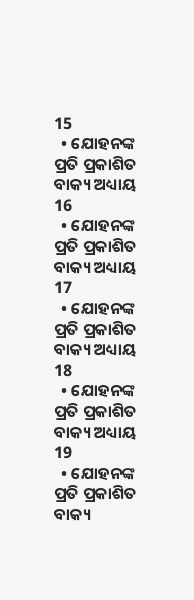15
  • ଯୋହନଙ୍କ ପ୍ରତି ପ୍ରକାଶିତ ବାକ୍ୟ ଅଧ୍ୟାୟ 16
  • ଯୋହନଙ୍କ ପ୍ରତି ପ୍ରକାଶିତ ବାକ୍ୟ ଅଧ୍ୟାୟ 17
  • ଯୋହନଙ୍କ ପ୍ରତି ପ୍ରକାଶିତ ବାକ୍ୟ ଅଧ୍ୟାୟ 18
  • ଯୋହନଙ୍କ ପ୍ରତି ପ୍ରକାଶିତ ବାକ୍ୟ ଅଧ୍ୟାୟ 19
  • ଯୋହନଙ୍କ ପ୍ରତି ପ୍ରକାଶିତ ବାକ୍ୟ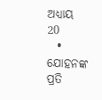ଅଧ୍ୟାୟ 20
  • ଯୋହନଙ୍କ ପ୍ରତି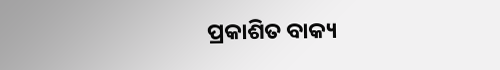ପ୍ରକାଶିତ ବାକ୍ୟ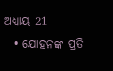ଅଧ୍ୟାୟ 21
  • ଯୋହନଙ୍କ ପ୍ରତି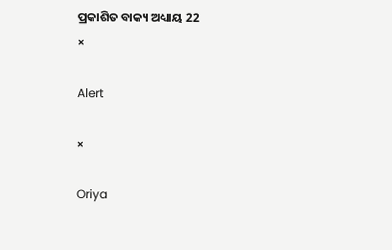ପ୍ରକାଶିତ ବାକ୍ୟ ଅଧ୍ୟାୟ 22
×

Alert

×

Oriya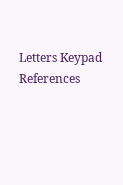Letters Keypad References